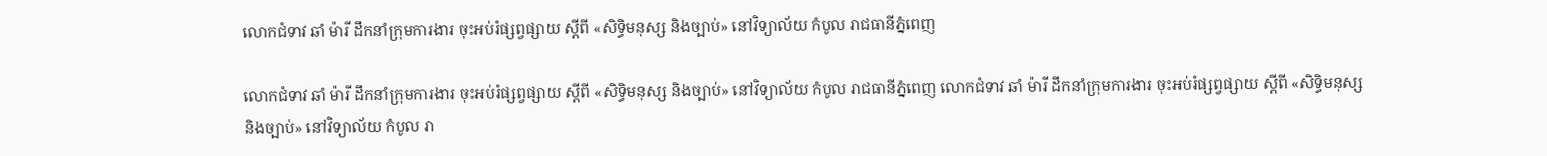លោកជំទាវ ឆាំ ម៉ារី ដឹកនាំក្រុមការងារ ចុះអប់រំផ្សព្វផ្សាយ ស្តីពី «សិទ្ធិមនុស្ស និងច្បាប់» នៅវិទ្យាល័យ កំបូល រាជធានីភ្នំពេញ

លោកជំទាវ ឆាំ ម៉ារី ដឹកនាំក្រុមការងារ ចុះអប់រំផ្សព្វផ្សាយ ស្តីពី «សិទ្ធិមនុស្ស និងច្បាប់» នៅវិទ្យាល័យ កំបូល រាជធានីភ្នំពេញ លោកជំទាវ ឆាំ ម៉ារី ដឹកនាំក្រុមការងារ ចុះអប់រំផ្សព្វផ្សាយ ស្តីពី «សិទ្ធិមនុស្ស និងច្បាប់» នៅវិទ្យាល័យ កំបូល រា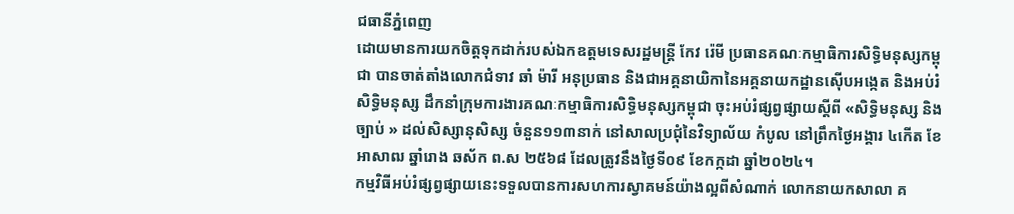ជធានីភ្នំពេញ
ដោយមានការយកចិត្តទុកដាក់របស់ឯកឧត្តមទេសរដ្ឋមន្ត្រី កែវ រ៉េមី ប្រធានគណៈកម្មាធិការសិទ្ធិមនុស្សកម្ពុជា បានចាត់តាំងលោកជំទាវ ឆាំ ម៉ារី អនុប្រធាន និងជាអគ្គនាយិកានៃអគ្គនាយកដ្ឋានស៊ើបអង្កេត និងអប់រំសិទ្ធិមនុស្ស ដឹកនាំក្រុមការងារគណៈកម្មាធិការសិទ្ធិមនុស្សកម្ពុជា ចុះអប់រំផ្សព្វផ្សាយស្តីពី «សិទ្ធិមនុស្ស និងច្បាប់ » ដល់សិស្សានុសិស្ស ចំនួន១១៣នាក់ នៅសាលប្រជុំនៃវិទ្យាល័យ កំបូល នៅព្រឹកថ្ងៃអង្គារ ៤កើត ខែអាសាឍ ឆ្នាំរោង ឆស័ក ព.ស ២៥៦៨ ដែលត្រូវនឹងថ្ងៃទី០៩ ខែកក្កដា ឆ្នាំ២០២៤។
កម្មវិធីអប់រំផ្សព្វផ្សាយនេះទទួលបានការសហការស្វាគមន៍យ៉ាងល្អពីសំណាក់ លោកនាយកសាលា គ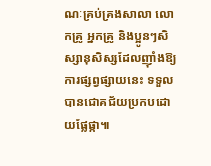ណៈគ្រប់គ្រងសាលា លោកគ្រូ អ្នកគ្រូ និងប្អូនៗសិស្សានុសិស្សដែលញ៉ាំងឱ្យការផ្សព្វផ្សាយនេះ ទទួលបានជោគជ័យប្រកបដោយផ្លែផ្កា៕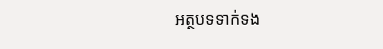អត្ថបទទាក់ទង